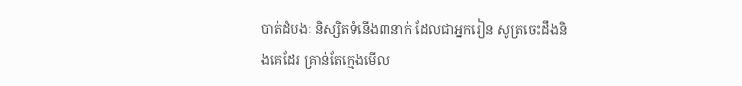បាត់ដំបងៈ និស្សិតទំនើង៣នាក់ ដែលជាអ្នករៀន សូត្រចេះដឹងនិងគេដែរ គ្រាន់តែក្មេងមើល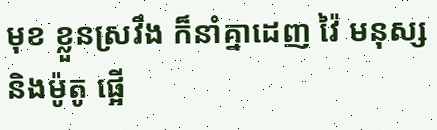មុខ ខ្លួនស្រវឹង ក៏នាំគ្នាដេញ វ៉ៃ មនុស្ស និងម៉ូតូ ផ្អើ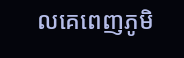លគេពេញភូមិ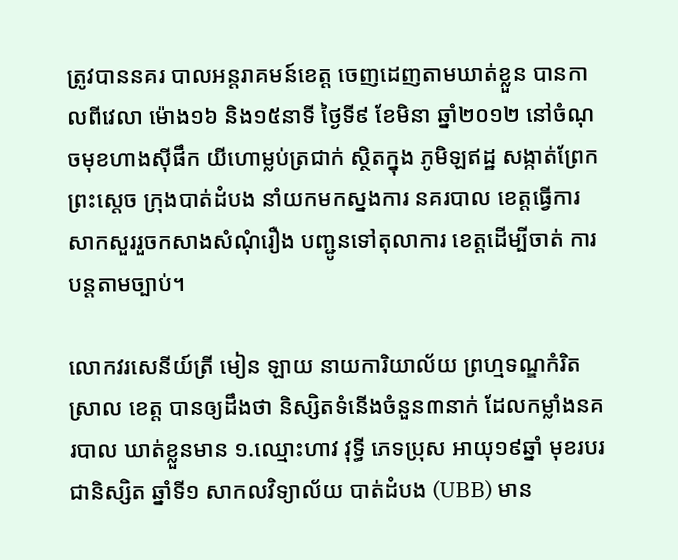ត្រូវបាននគរ បាលអន្តរាគមន៍ខេត្ត ចេញដេញតាមឃាត់ខ្លួន បានកាលពីវេលា ម៉ោង១៦ និង១៥នាទី ថ្ងៃទី៩ ខែមិនា ឆ្នាំ២០១២ នៅចំណុចមុខហាងស៊ីផឹក យីហោម្លប់ត្រជាក់ ស្ថិតក្នុង ភូមិឡឥដ្ឋ សង្កាត់ព្រែកព្រះស្តេច ក្រុងបាត់ដំបង នាំយកមកស្នងការ នគរបាល ខេត្តធ្វើការសាកសួររួចកសាងសំណុំរឿង បញ្ជូនទៅតុលាការ ខេត្តដើម្បីចាត់ ការបន្តតាមច្បាប់។

លោកវរសេនីយ៍ត្រី មៀន ឡាយ នាយការិយាល័យ ព្រហ្មទណ្ឌកំរិតស្រាល ខេត្ត បានឲ្យដឹងថា និស្សិតទំនើងចំនួន៣នាក់ ដែលកម្លាំងនគរបាល ឃាត់ខ្លួនមាន ១.ឈ្មោះហាវ វុទ្ធី ភេទប្រុស អាយុ១៩ឆ្នាំ មុខរបរជានិស្សិត ឆ្នាំទី១ សាកលវិទ្យាល័យ បាត់ដំបង (UBB) មាន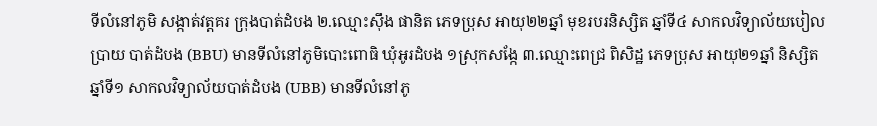ទីលំនៅភូមិ សង្កាត់វត្តគរ ក្រុងបាត់ដំបង ២.ឈ្មោះស៊ឹង ផានិត ភេទប្រុស អាយុ២២ឆ្នាំ មុខរបរនិស្សិត ឆ្នាំទី៤ សាកលវិទ្យាល័យបៀល ប្រាយ បាត់ដំបង (BBU) មានទីលំនៅភូមិបោះពោធិ ឃុំអូរដំបង ១ស្រុកសង្កែ ៣.ឈ្មោះពេជ្រ ពិសិដ្ឋ ភេទប្រុស អាយុ២១ឆ្នាំ និស្សិតឆ្នាំទី១ សាកលវិទ្យាល័យបាត់ដំបង (UBB) មានទីលំនៅភូ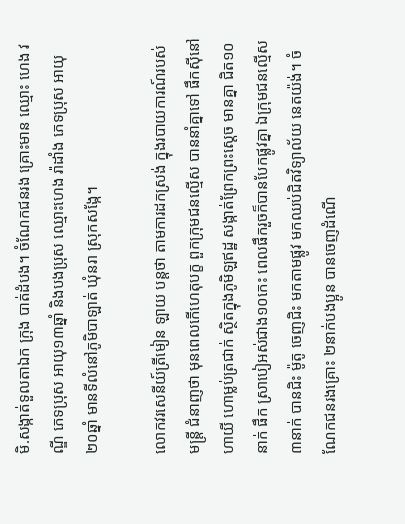មិ.សង្កាត់ទួលតាឯក ក្រុង បាត់ដំបង។ ចំណែកជនរង គ្រោះមាន ឈ្មោះ ហេង វណ្ឌី ភេទប្រុស អាយុ១៣ឆ្នាំ និងបងប្រុស ឈ្មោះហេង រ៉ាដាំង ភេទប្រុស អាយុ២០ឆ្នាំ មានទីលំនៅភូមិបាឡាត់ ឃុំនរា ស្រុកសង្កែ។

លោកវរសេនីយ៍ត្រីមៀន ឡាយ បន្តថា តាមការដកស្រង់ ក្នុងរបាយការណ៍របស់ មន្រ្តី ជំនាញថា មុនពេលកើហេតុបក្ខ ពួកក្រុមជនល្មើស បាននាំគ្នាទៅ ផឹកស៊ីនៅ ហាយី ហោម្លប់ត្រជាក់ ស្ថិតក្នុងភូមិឡឥដ្ឋ សង្កាត់ព្រែកព្រះស្តេច មានគ្នា ជិត១០នាក់ ផឹក ស្រាបៀអស់ជាង១០កេះ ពេលផឹករួចក៏បានបែកផ្លូវគ្នា ឯក្រុមជនល្មើស៣នាក់ បានជិះ ម៉ូតូ ចេញជិះ មកតាមផ្លូវ មកឈប់ជិតវិទ្យាល័យ នេតយ៉ង់។ ចំណែកជនរងគ្រោះ ២នាក់បងប្អូន បានចេញដំណើ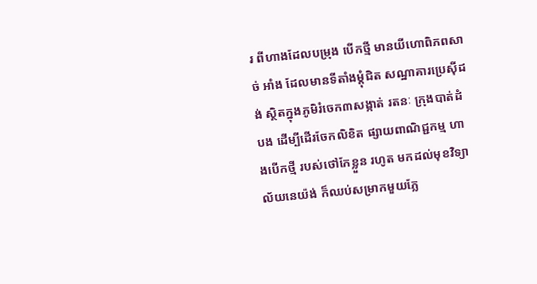រ ពីហាងដែលបម្រុង បើកថ្មី មានយីហោពិភពសាច់ អាំង ដែលមានទីតាំងម្តុំជិត សណ្ឋាគារប្រេស៊ីដង់ ស្ថិតក្នុងភូមិរំចេក៣សង្កាត់ រតនៈ ក្រុងបាត់ដំបង ដើម្បីដើរចែកលិខិត ផ្សាយពាណិជ្ជកម្ម ហាងបើកថ្មី របស់ថៅកែខ្លួន រហូត មកដល់មុខវិទ្យាល័យនេយ៉ង់ ក៏ឈប់សម្រាកមួយភ្លែ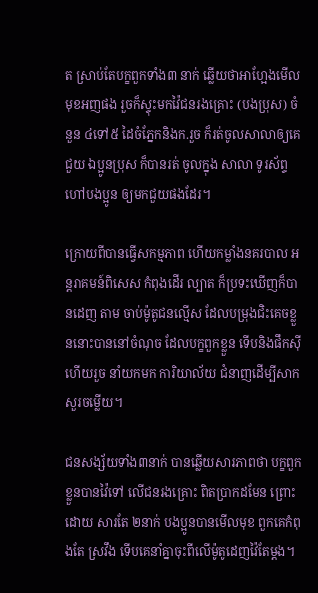ត ស្រាប់តែបក្ខពួកទាំង៣ នាក់ ឆ្លើយថាអាហ្អែងមើលមុខអញផង រួចក៏ស្ទុះមកវ៉ៃជនរងគ្រោះ (បងប្រុស) ចំនួន ៤ទៅ៥ ដៃចំភ្នែកនិងក.រួច ក៏រត់ចូលសាលាឲ្យគេជួយ ឯប្អូនប្រុស ក៏បានរត់ ចូលក្នុង សាលា ទូរស័ព្ទ ហៅបងប្អូន ឲ្យមកជួយផងដែរ។

ក្រោយពីបានធ្វើសកម្មភាព ហើយកម្លាំងនគរបាល អន្តរាគមន៍ពិសេស កំពុងដើរ ល្បាត ក៏ប្រទះឃើញក៏បានដេញ តាម ចាប់ម៉ូតូជនល្មើស ដែលបម្រុងជិះគេចខ្លួននោះបាននៅចំណុច ដែលបក្ខពួកខ្លួន ទើបនិងផឹកស៊ីហើយរួច នាំយកមក ការិយាល័យ ជំនាញដើម្បីសាកសួរចម្លើយ។

ជនសង្ស័យទាំង៣នាក់ បានឆ្លើយសារភាពថា បក្ខពួកខ្លួនបានវ៉ៃទៅ លើជនរងគ្រោះ ពិតប្រាកដមែន ព្រោះដោយ សារតែ ២នាក់ បងប្អូនបានមើលមុខ ពួកគេកំពុងតែ ស្រវឹង ទើបគេនាំគ្នាចុះពីលើម៉ូតូដេញវ៉ៃតែម្តង។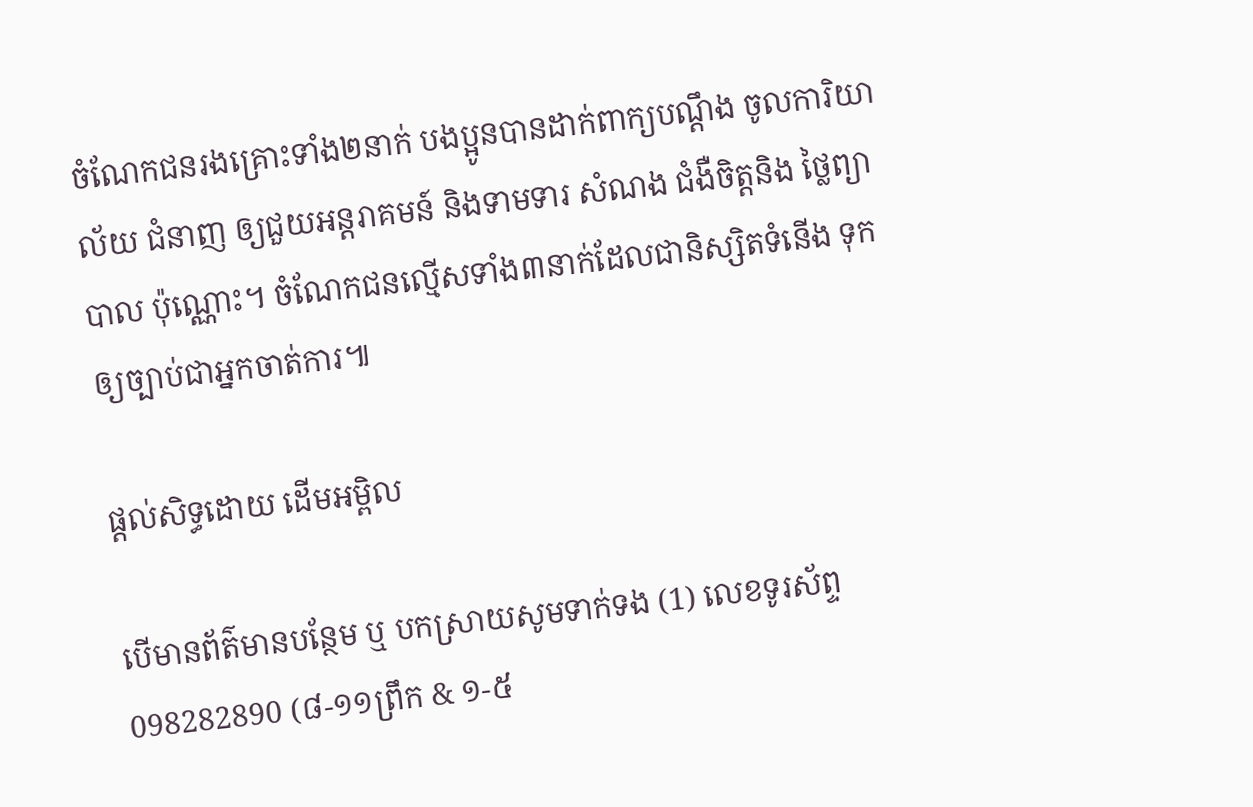ចំណែកជនរងគ្រោះទាំង២នាក់ បងប្អូនបានដាក់ពាក្យបណ្តឹង ចូលការិយាល័យ ជំនាញ ឲ្យជួយអន្តរាគមន៍ និងទាមទារ សំណង ជំងឺចិត្តនិង ថ្លៃព្យាបាល ប៉ុណ្ណោះ។ ចំណែកជនល្មើសទាំង៣នាក់ដែលជានិស្សិតទំនើង ទុកឲ្យច្បាប់ជាអ្នកចាត់ការ៕

ផ្តល់សិទ្ធដោយ ដើមអម្ពិល

បើមានព័ត៌មានបន្ថែម ឬ បកស្រាយសូមទាក់ទង (1) លេខទូរស័ព្ទ 098282890 (៨-១១ព្រឹក & ១-៥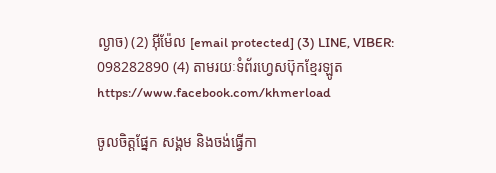ល្ងាច) (2) អ៊ីម៉ែល [email protected] (3) LINE, VIBER: 098282890 (4) តាមរយៈទំព័រហ្វេសប៊ុកខ្មែរឡូត https://www.facebook.com/khmerload

ចូលចិត្តផ្នែក សង្គម និងចង់ធ្វើកា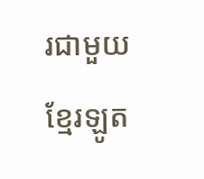រជាមួយខ្មែរឡូត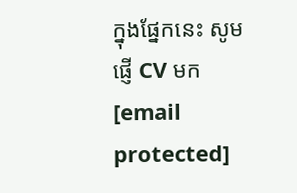ក្នុងផ្នែកនេះ សូមផ្ញើ CV មក [email protected]